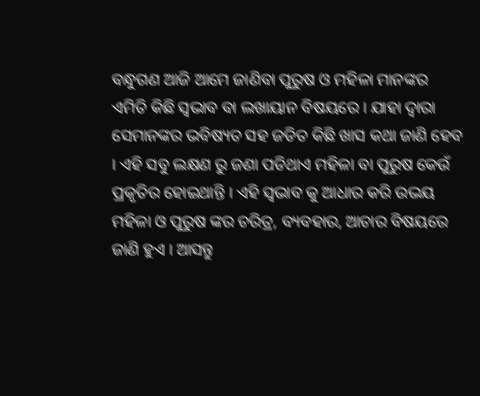ବନ୍ଧୁଗଣ ଆଜି ଆମେ ଜାଣିବା ପୁରୁଷ ଓ ମହିଳା ମାନଙ୍କର ଏମିତି କିଛି ସ୍ଵଭାବ ବା ଲଖାୟାନ ବିଷୟରେ । ଯାହା ଦ୍ଵାରା ସେମାନଙ୍କର ଭବିଷ୍ୟତ ସହ ଜଡିତ କିଛି ଖାସ କଥା ଜାଣି ହେବ । ଏହି ସବୁ ଲକ୍ଷଣ ରୁ ଜଣା ପଡିଥାଏ ମହିଳା ବା ପୁରୁଷ କେଉଁ ପ୍ରକୃତିର ହୋଇଥାନ୍ତି । ଏହି ସ୍ଵଭାବ କୁ ଆଧାର କରି ଉଭୟ ମହିଳା ଓ ପୁରୁଷ ଙ୍କର ଚରିତ୍ର, ବ୍ୟବହାର, ଆଚାର ବିଷୟରେ ଜାଣି ହୁଏ । ଆସନ୍ତୁ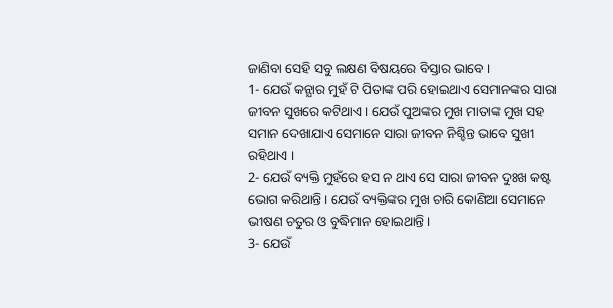ଜାଣିବା ସେହି ସବୁ ଲକ୍ଷଣ ବିଷୟରେ ବିସ୍ତାର ଭାବେ ।
1- ଯେଉଁ କନ୍ଯାର ମୁହଁ ଟି ପିତାଙ୍କ ପରି ହୋଇଥାଏ ସେମାନଙ୍କର ସାରା ଜୀବନ ସୁଖରେ କଟିଥାଏ । ଯେଉଁ ପୁଅଙ୍କର ମୁଖ ମାତାଙ୍କ ମୁଖ ସହ ସମାନ ଦେଖାଯାଏ ସେମାନେ ସାରା ଜୀବନ ନିଶ୍ଚିନ୍ତ ଭାବେ ସୁଖୀ ରହିଥାଏ ।
2- ଯେଉଁ ବ୍ୟକ୍ତି ମୁହଁରେ ହସ ନ ଥାଏ ସେ ସାରା ଜୀବନ ଦୁଃଖ କଷ୍ଟ ଭୋଗ କରିଥାନ୍ତି । ଯେଉଁ ବ୍ୟକ୍ତିଙ୍କର ମୁଖ ଚାରି କୋଣିଆ ସେମାନେ ଭୀଷଣ ଚତୁର ଓ ବୁଦ୍ଧିମାନ ହୋଇଥାନ୍ତି ।
3- ଯେଉଁ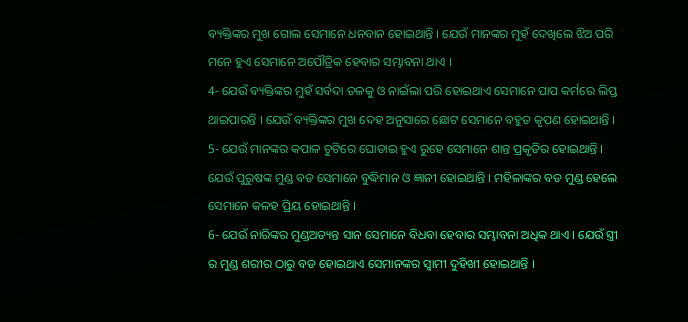ବ୍ୟକ୍ତିଙ୍କର ମୁଖ ଗୋଲ ସେମାନେ ଧନବାନ ହୋଇଥାନ୍ତି । ଯେଉଁ ମାନଙ୍କର ମୁହଁ ଦେଖିଲେ ଝିଅ ପରି ମନେ ହୁଏ ସେମାନେ ଅପୌତ୍ରିକ ହେବାର ସମ୍ଭାବନା ଥାଏ ।
4- ଯେଉଁ ବ୍ୟକ୍ତିଙ୍କର ମୁହଁ ସର୍ବଦା ତଳକୁ ଓ ନାଇଁଲା ପରି ହୋଇଥାଏ ସେମାନେ ପାପ କର୍ମରେ ଲିପ୍ତ ଥାଇପାରନ୍ତି । ଯେଉଁ ବ୍ୟକ୍ତିଙ୍କର ମୁଖ ଦେହ ଅନୁସାରେ ଛୋଟ ସେମାନେ ବହୁତ କୃପଣ ହୋଇଥାନ୍ତି ।
5- ଯେଉଁ ମାନଙ୍କର କପାଳ ଚୁଟିରେ ଘୋଡାଇ ହୁଏ ରୁହେ ସେମାନେ ଶାନ୍ତ ପ୍ରକୃତିର ହୋଇଥାନ୍ତି । ଯେଉଁ ପୁରୁଷଙ୍କ ମୁଣ୍ଡ ବଡ ସେମାନେ ବୁଦ୍ଧିମାନ ଓ ଜ୍ଞାନୀ ହୋଇଥାନ୍ତି । ମହିଳାଙ୍କର ବଡ ମୁଣ୍ଡ ହେଲେ ସେମାନେ କଳହ ପ୍ରିୟ ହୋଇଥାନ୍ତି ।
6- ଯେଉଁ ନାରିଙ୍କର ମୁଣ୍ଡଅତ୍ୟନ୍ତ ସାନ ସେମାନେ ବିଧବା ହେବାର ସମ୍ଭାବନା ଅଧିକ ଥାଏ । ଯେଉଁ ସ୍ତ୍ରୀ ର ମୁଣ୍ଡ ଶରୀର ଠାରୁ ବଡ ହୋଇଥାଏ ସେମାନଙ୍କର ସ୍ଵାମୀ ଦୁହିଖୀ ହୋଇଥାନ୍ତି ।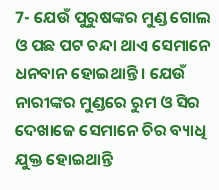7- ଯେଉଁ ପୁରୁଷଙ୍କର ମୁଣ୍ଡ ଗୋଲ ଓ ପଛ ପଟ ଚନ୍ଦା ଥାଏ ସେମାନେ ଧନବାନ ହୋଇଥାନ୍ତି । ଯେଉଁ ନାରୀଙ୍କର ମୁଣ୍ଡରେ ରୁମ ଓ ସିର ଦେଖାଜେ ସେମାନେ ଚିର ବ୍ୟାଧି ଯୁକ୍ତ ହୋଇଥାନ୍ତି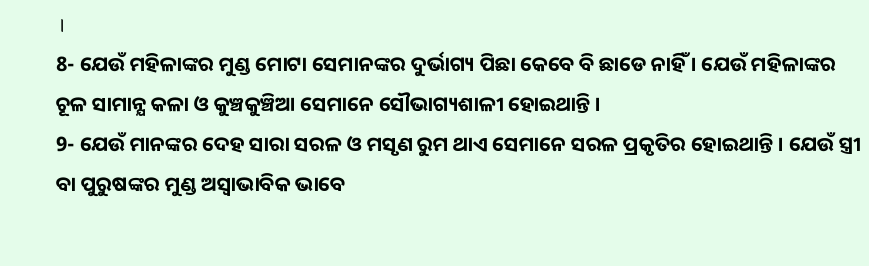।
8- ଯେଉଁ ମହିଳାଙ୍କର ମୁଣ୍ଡ ମୋଟା ସେମାନଙ୍କର ଦୁର୍ଭାଗ୍ୟ ପିଛା କେବେ ବି ଛାଡେ ନାହିଁ । ଯେଉଁ ମହିଳାଙ୍କର ଚୂଳ ସାମାନ୍ଯ କଳା ଓ କୁଞ୍ଚକୁଞ୍ଚିଆ ସେମାନେ ସୌଭାଗ୍ୟଶାଳୀ ହୋଇଥାନ୍ତି ।
9- ଯେଉଁ ମାନଙ୍କର ଦେହ ସାରା ସରଳ ଓ ମସୃଣ ରୁମ ଥାଏ ସେମାନେ ସରଳ ପ୍ରକୃତିର ହୋଇଥାନ୍ତି । ଯେଉଁ ସ୍ତ୍ରୀ ବା ପୁରୁଷଙ୍କର ମୁଣ୍ଡ ଅସ୍ଵାଭାବିକ ଭାବେ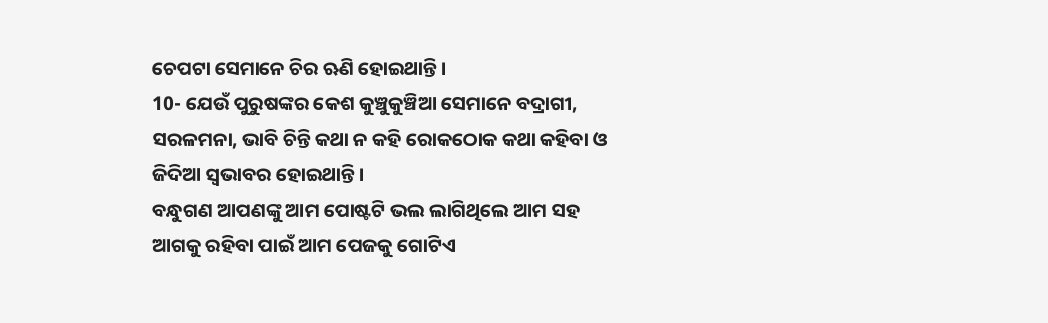ଚେପଟା ସେମାନେ ଚିର ଋଣି ହୋଇଥାନ୍ତି ।
10- ଯେଉଁ ପୁରୁଷଙ୍କର କେଶ କୁଞ୍ଚୁକୁଞ୍ଚିଆ ସେମାନେ ବଦ୍ରାଗୀ, ସରଳମନା, ଭାବି ଚିନ୍ତି କଥା ନ କହି ରୋକଠୋକ କଥା କହିବା ଓ ଜିଦିଆ ସ୍ଵଭାବର ହୋଇଥାନ୍ତି ।
ବନ୍ଧୁଗଣ ଆପଣଙ୍କୁ ଆମ ପୋଷ୍ଟଟି ଭଲ ଲାଗିଥିଲେ ଆମ ସହ ଆଗକୁ ରହିବା ପାଇଁ ଆମ ପେଜକୁ ଗୋଟିଏ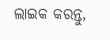ଲାଇକ କରନ୍ତୁ,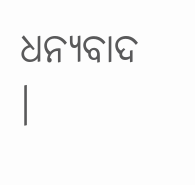ଧନ୍ୟବାଦ ।